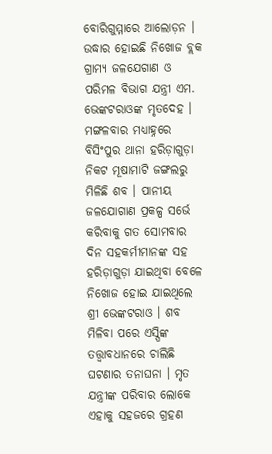ବୋରିଗୁମ୍ମାରେ ଆଲୋଡ଼ନ । ଉଦ୍ଧାର ହୋଇଛି ନିଖୋଜ ବ୍ଲକ ଗ୍ରାମ୍ୟ ଜଳଯେଗାଣ ଓ ପରିମଳ ବିଭାଗ ଯନ୍ତ୍ରୀ ଏମ. ଭେଙ୍କଟରାଓଙ୍କ ମୃତଦେହ । ମଙ୍ଗଳବାର ମଧ୍ୟାହ୍ନରେ ବିସିଂପୁର ଥାନା ହରିଡ଼ାଗୁଡ଼ା ନିକଟ ମୂଷାମାଟି ଜଙ୍ଗଲରୁ ମିଳିଛି ଶବ । ପାନୀୟ ଜଳଯୋଗାଣ ପ୍ରକଳ୍ପ ସର୍ଭେ କରିବାକୁ ଗତ ସୋମବାର ଦିନ ସହକର୍ମୀମାନଙ୍କ ସହ ହରିଡ଼ାଗୁଡ଼ା ଯାଇଥିବା ବେଳେ ନିଖୋଜ ହୋଇ ଯାଇଥିଲେ ଶ୍ରୀ ଭେଙ୍କଟରାଓ । ଶବ ମିଳିବା ପରେ ଏସ୍ପିଙ୍କ ତତ୍ତ୍ୱାବଧାନରେ ଚାଲିଛି ଘଟଣାର ତନାଘନା । ମୃତ ଯନ୍ତ୍ରୀଙ୍କ ପରିବାର ଲୋକେ ଏହାକୁ ସହଜରେ ଗ୍ରହଣ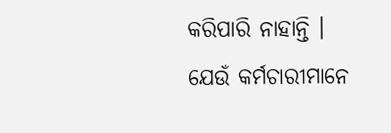କରିପାରି ନାହାନ୍ତି । ଯେଉଁ କର୍ମଚାରୀମାନେ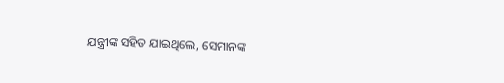ଯନ୍ତ୍ରୀଙ୍କ ସହିତ ଯାଇଥିଲେ, ସେମାନଙ୍କ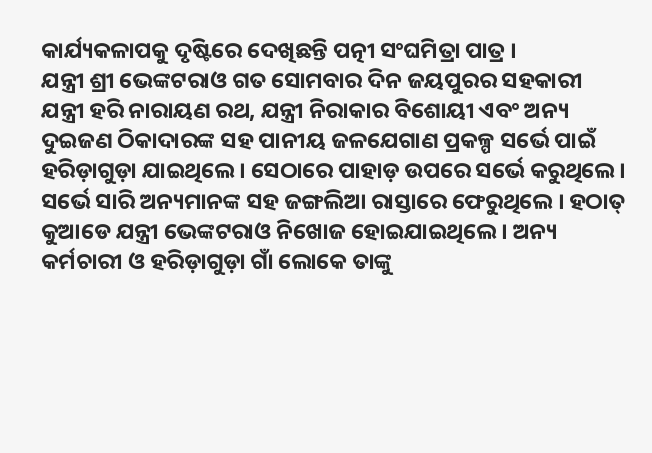କାର୍ଯ୍ୟକଳାପକୁ ଦୃଷ୍ଟିରେ ଦେଖିଛନ୍ତି ପତ୍ନୀ ସଂଘମିତ୍ରା ପାତ୍ର ।
ଯନ୍ତ୍ରୀ ଶ୍ରୀ ଭେଙ୍କଟରାଓ ଗତ ସୋମବାର ଦିନ ଜୟପୁରର ସହକାରୀ ଯନ୍ତ୍ରୀ ହରି ନାରାୟଣ ରଥ, ଯନ୍ତ୍ରୀ ନିରାକାର ବିଶୋୟୀ ଏବଂ ଅନ୍ୟ ଦୁଇଜଣ ଠିକାଦାରଙ୍କ ସହ ପାନୀୟ ଜଳଯେଗାଣ ପ୍ରକଳ୍ପ ସର୍ଭେ ପାଇଁ ହରିଡ଼ାଗୁଡ଼ା ଯାଇଥିଲେ । ସେଠାରେ ପାହାଡ଼ ଉପରେ ସର୍ଭେ କରୁଥିଲେ । ସର୍ଭେ ସାରି ଅନ୍ୟମାନଙ୍କ ସହ ଜଙ୍ଗଲିଆ ରାସ୍ତାରେ ଫେରୁଥିଲେ । ହଠାତ୍ କୁଆଡେ ଯନ୍ତ୍ରୀ ଭେଙ୍କଟରାଓ ନିଖୋଜ ହୋଇଯାଇଥିଲେ । ଅନ୍ୟ କର୍ମଚାରୀ ଓ ହରିଡ଼ାଗୁଡ଼ା ଗାଁ ଲୋକେ ତାଙ୍କୁ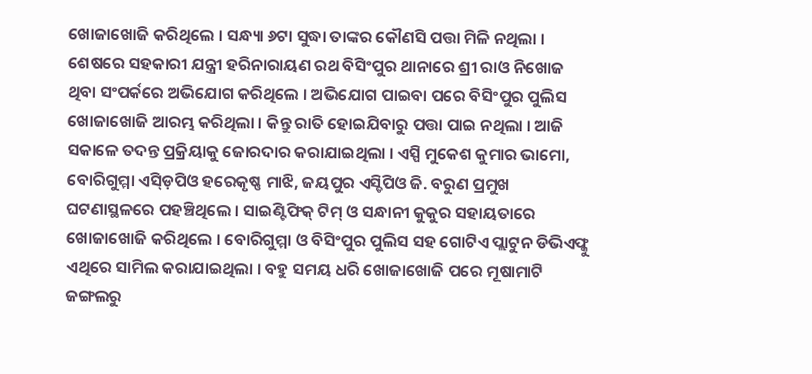ଖୋଜାଖୋଜି କରିଥିଲେ । ସନ୍ଧ୍ୟା ୬ଟା ସୁଦ୍ଧା ତାଙ୍କର କୌଣସି ପତ୍ତା ମିଳି ନଥିଲା । ଶେଷରେ ସହକାରୀ ଯନ୍ତ୍ରୀ ହରିନାରାୟଣ ରଥ ବିସିଂପୁର ଥାନାରେ ଶ୍ରୀ ରାଓ ନିଖୋଜ ଥିବା ସଂପର୍କରେ ଅଭିଯୋଗ କରିଥିଲେ । ଅଭିଯୋଗ ପାଇବା ପରେ ବିସିଂପୁର ପୁଲିସ ଖୋଜାଖୋଜି ଆରମ୍ଭ କରିଥିଲା । କିନ୍ତୁ ରାତି ହୋଇଯିବାରୁ ପତ୍ତା ପାଇ ନଥିଲା । ଆଜି ସକାଳେ ତଦନ୍ତ ପ୍ରକ୍ରିୟାକୁ ଜୋରଦାର କରାଯାଇଥିଲା । ଏସ୍ପି ମୁକେଶ କୁମାର ଭାମୋ, ବୋରିଗୁମ୍ମା ଏସ୍ଡ଼ିପିଓ ହରେକୃଷ୍ଣ ମାଝି, ଜୟପୁର ଏସ୍ଡିପିଓ ଜି. ବରୁଣ ପ୍ରମୁଖ ଘଟଣାସ୍ଥଳରେ ପହଞ୍ଚିଥିଲେ । ସାଇଣ୍ଟିଫିକ୍ ଟିମ୍ ଓ ସନ୍ଧାନୀ କୁକୁର ସହାୟତାରେ ଖୋଜାଖୋଜି କରିଥିଲେ । ବୋରିଗୁମ୍ମା ଓ ବିସିଂପୁର ପୁଲିସ ସହ ଗୋଟିଏ ପ୍ଲାଟୁନ ଡିଭିଏଫ୍କୁ ଏଥିରେ ସାମିଲ କରାଯାଇଥିଲା । ବହୁ ସମୟ ଧରି ଖୋଜାଖୋଜି ପରେ ମୂଷାମାଟି ଜଙ୍ଗଲରୁ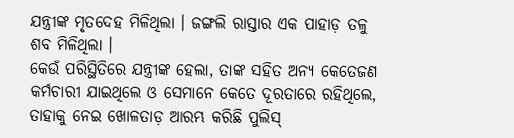ଯନ୍ତ୍ରୀଙ୍କ ମୃତଦେହ ମିଳିଥିଲା । ଜଙ୍ଗଲି ରାସ୍ତାର ଏକ ପାହାଡ଼ ତଳୁ ଶବ ମିଳିଥିଲା ।
କେଉଁ ପରିସ୍ଥିତିରେ ଯନ୍ତ୍ରୀଙ୍କ ହେଲା, ତାଙ୍କ ସହିତ ଅନ୍ୟ କେତେଜଣ କର୍ମଚାରୀ ଯାଇଥିଲେ ଓ ସେମାନେ କେତେ ଦୂରତାରେ ରହିଥିଲେ, ତାହାକୁ ନେଇ ଖୋଳତାଡ଼ ଆରମ୍ଭ କରିଛି ପୁଲିସ୍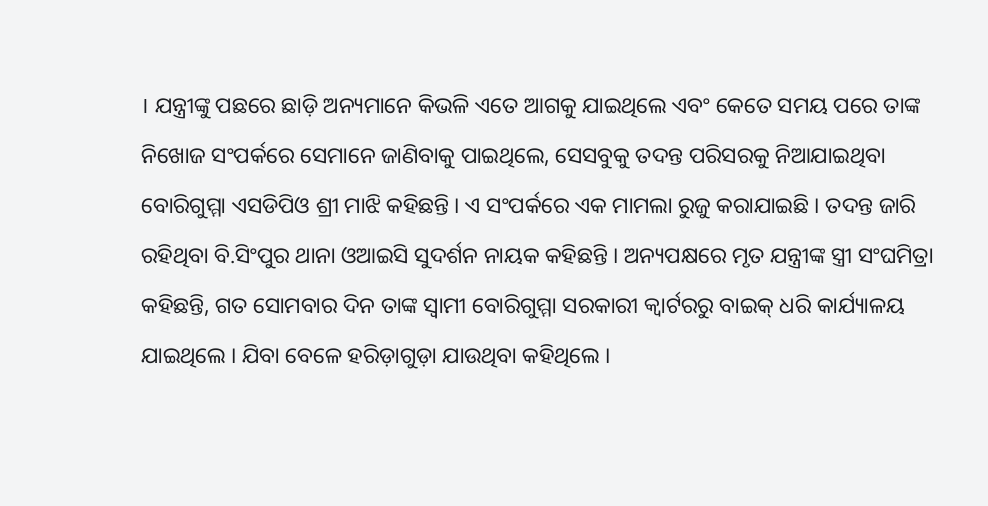। ଯନ୍ତ୍ରୀଙ୍କୁ ପଛରେ ଛାଡ଼ି ଅନ୍ୟମାନେ କିଭଳି ଏତେ ଆଗକୁ ଯାଇଥିଲେ ଏବଂ କେତେ ସମୟ ପରେ ତାଙ୍କ ନିଖୋଜ ସଂପର୍କରେ ସେମାନେ ଜାଣିବାକୁ ପାଇଥିଲେ, ସେସବୁକୁ ତଦନ୍ତ ପରିସରକୁ ନିଆଯାଇଥିବା ବୋରିଗୁମ୍ମା ଏସଡିପିଓ ଶ୍ରୀ ମାଝି କହିଛନ୍ତି । ଏ ସଂପର୍କରେ ଏକ ମାମଲା ରୁଜୁ କରାଯାଇଛି । ତଦନ୍ତ ଜାରି ରହିଥିବା ବି.ସିଂପୁର ଥାନା ଓଆଇସି ସୁଦର୍ଶନ ନାୟକ କହିଛନ୍ତି । ଅନ୍ୟପକ୍ଷରେ ମୃତ ଯନ୍ତ୍ରୀଙ୍କ ସ୍ତ୍ରୀ ସଂଘମିତ୍ରା କହିଛନ୍ତି, ଗତ ସୋମବାର ଦିନ ତାଙ୍କ ସ୍ୱାମୀ ବୋରିଗୁମ୍ମା ସରକାରୀ କ୍ୱାର୍ଟରରୁ ବାଇକ୍ ଧରି କାର୍ଯ୍ୟାଳୟ ଯାଇଥିଲେ । ଯିବା ବେଳେ ହରିଡ଼ାଗୁଡ଼ା ଯାଉଥିବା କହିଥିଲେ ।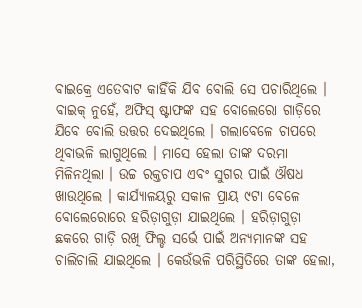ବାଇକ୍ରେ ଏତେବାଟ କାହିଁକି ଯିବ ବୋଲି ସେ ପଚାରିଥିଲେ । ବାଇକ୍ ନୁହେଁ, ଅଫିସ୍ ଷ୍ଟାଫଙ୍କ ସହ ବୋଲେରୋ ଗାଡ଼ିରେ ଯିବେ ବୋଲି ଉତ୍ତର ଦେଇଥିଲେ । ଗଲାବେଳେ ଚାପରେ ଥିବାଭଳି ଲାଗୁଥିଲେ । ମାସେ ହେଲା ତାଙ୍କ ଦରମା ମିଳିନଥିଲା । ଉଚ୍ଚ ରକ୍ତଚାପ ଏବଂ ସୁଗର ପାଇଁ ଔଷଧ ଖାଉଥିଲେ । କାର୍ଯ୍ୟାଳୟରୁ ସକାଳ ପ୍ରାୟ ୯ଟା ବେଳେ ବୋଲେରୋରେ ହରିଡ଼ାଗୁଡ଼ା ଯାଇଥିଲେ । ହରିଡ଼ାଗୁଡ଼ା ଛକରେ ଗାଡ଼ି ରଖି ଫିଲ୍ଡ ସର୍ଭେ ପାଇଁ ଅନ୍ୟମାନଙ୍କ ସହ ଚାଲିଚାଲି ଯାଇଥିଲେ । କେଉଁଭଳି ପରିସ୍ଥିତିରେ ତାଙ୍କ ହେଲା,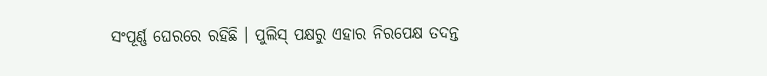ସଂପୂର୍ଣ୍ଣ ଘେରରେ ରହିଛି । ପୁଲିସ୍ ପକ୍ଷରୁ ଏହାର ନିରପେକ୍ଷ ତଦନ୍ତ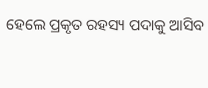ହେଲେ ପ୍ରକୃତ ରହସ୍ୟ ପଦାକୁ ଆସିବ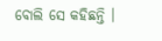ବୋଲି ସେ କହିଛନ୍ତି ।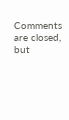Comments are closed, but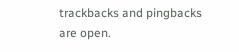trackbacks and pingbacks are open.